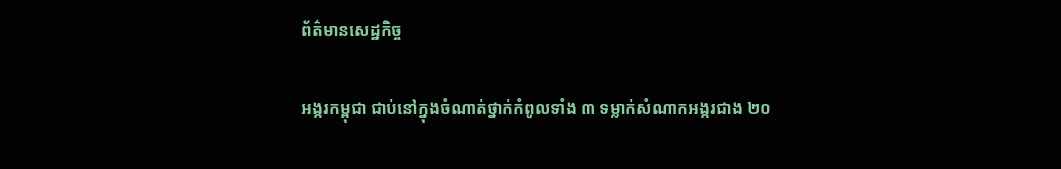ព័ត៌មានសេដ្ឋកិច្ច

អង្ករកម្ពុជា ជាប់នៅក្នុងចំណាត់ថ្នាក់កំពូលទាំង ៣ ទម្លាក់សំណាកអង្ករជាង ២០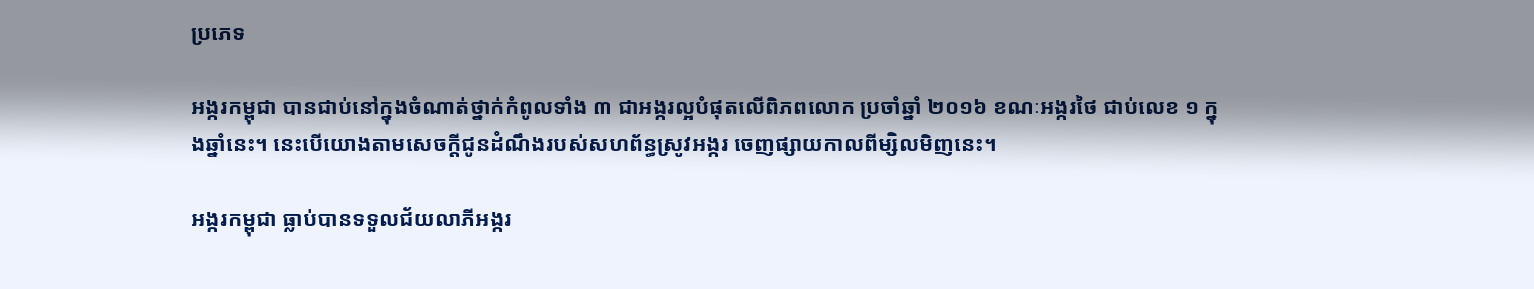ប្រភេទ

អង្ករកម្ពុជា បានជាប់នៅក្នុងចំណាត់ថ្នាក់កំពូលទាំង ៣ ជាអង្ករល្អបំផុតលើពិភពលោក ប្រចាំឆ្នាំ ២០១៦ ខណៈអង្ករថៃ ជាប់លេខ ១ ក្នុងឆ្នាំនេះ។ នេះបើយោងតាមសេចក្តីជូនដំណឹងរបស់សហព័ន្ធស្រូវអង្ករ ចេញផ្សាយកាលពីម្សិលមិញនេះ។

អង្ករកម្ពុជា ធ្លាប់បានទទួលជ័យលាភីអង្ករ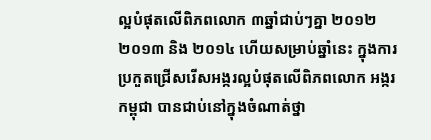ល្អបំផុតលើពិភពលោក ៣ឆ្នាំជាប់ៗគ្នា ២០១២ ២០១៣ និង ២០១៤ ហើយសម្រាប់ឆ្នាំនេះ ក្នុងការប្រកួតជ្រើសរើសអង្ករល្អបំផុតលើពិភពលោក អង្ករកម្ពុជា បានជាប់នៅក្នុងចំណាត់ថ្នា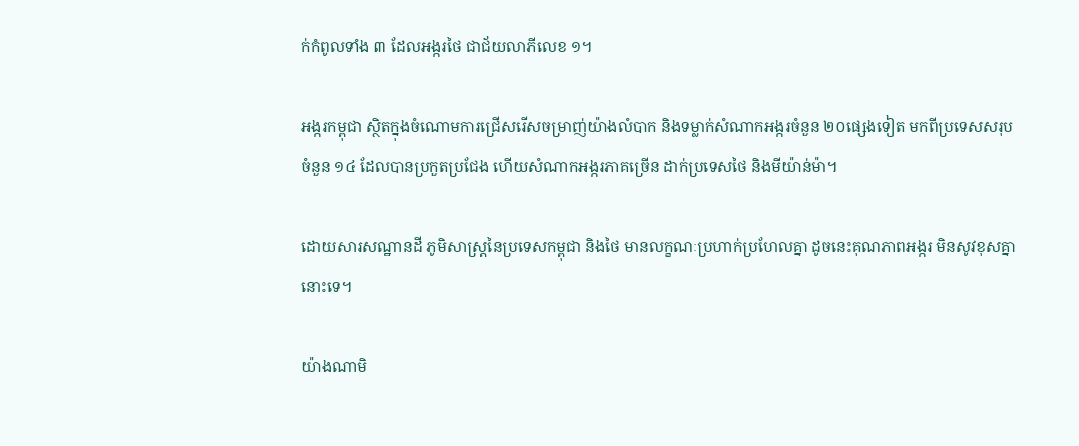ក់កំពូលទាំង ៣ ដែលអង្ករថៃ ជាជ័យលាភីលេខ ១។

អង្ករកម្ពុជា ស្ថិតក្នុងចំណោមការជ្រើសរើសចម្រាញ់យ៉ាងលំបាក និងទម្លាក់សំណាកអង្ករចំនួន ២០ផ្សេងទៀត មកពីប្រទេសសរុបចំនួន ១៤ ដែលបានប្រកួតប្រជែង ហើយសំណាកអង្ករភាគច្រើន ដាក់ប្រទេសថៃ និងមីយ៉ាន់ម៉ា។

ដោយសារសណ្ឋានដី ភូមិសាស្រ្តនៃប្រទេសកម្ពុជា និងថៃ មានលក្ខណៈប្រហាក់ប្រហែលគ្នា ដូចនេះគុណភាពអង្ករ មិនសូវខុសគ្នានោះទេ។

យ៉ាងណាមិ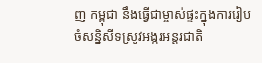ញ កម្ពុជា នឹងធ្វើជាម្ចាស់ផ្ទះក្នុងការរៀបចំសន្និសីទស្រូវអង្ករអន្តរជាតិ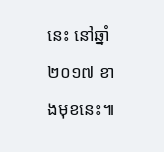នេះ នៅឆ្នាំ ២០១៧ ខាងមុខនេះ៕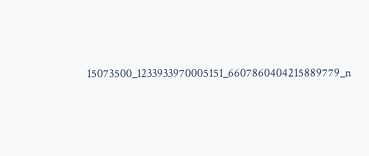15073500_1233933970005151_6607860404215889779_n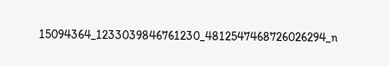15094364_1233039846761230_4812547468726026294_n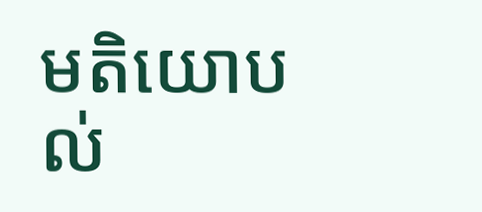មតិយោបល់